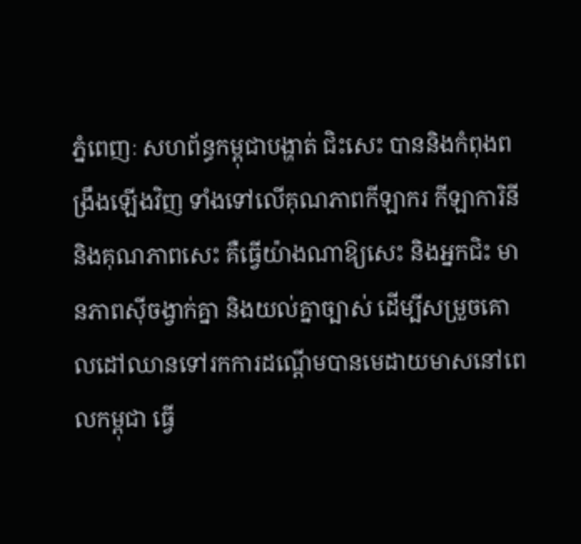ភ្នំពេញៈ សហព័ន្ធកម្ពុជាបង្ហាត់ ជិះសេះ បាននិងកំពុងពង្រឹងឡើងវិញ ទាំងទៅលើគុណភាពកីឡាករ កីឡាការិនី និងគុណភាពសេះ គឺធ្វើយ៉ាងណាឱ្យសេះ និងអ្នកជិះ មានភាពស៊ីចង្វាក់គ្នា និងយល់គ្នាច្បាស់ ដើម្បីសម្រួចគោលដៅឈានទៅរកការដណ្តើមបានមេដាយមាសនៅពេលកម្ពុជា ធ្វើ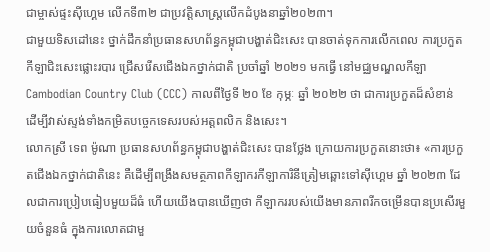ជាម្ចាស់ផ្ទះស៊ីហ្គេម លើកទី៣២ ជាប្រវត្តិសាស្ត្រលើកដំបូងនាឆ្នាំ២០២៣។
ជាមួយទិសដៅនេះ ថ្នាក់ដឹកនាំប្រធានសហព័ន្ធកម្ពុជាបង្ហាត់ជិះសេះ បានចាត់ទុកការលើកពេល ការប្រកួតកីឡាជិះសេះផ្លោះរបារ ជ្រើសរើសជើងឯកថ្នាក់ជាតិ ប្រចាំឆ្នាំ ២០២១ មកធ្វើ នៅមជ្ឈមណ្ឌលកីឡា Cambodian Country Club (CCC) កាលពីថ្ងៃទី ២០ ខែ កុម្ភៈ ឆ្នាំ ២០២២ ថា ជាការប្រកួតដ៏សំខាន់ ដើម្បីវាស់ស្ទង់ទាំងកម្រិតបច្ចេកទេសរបស់អត្តពលិក និងសេះ។
លោកស្រី ទេព ម៉ូណា ប្រធានសហព័ន្ធកម្ពុជាបង្ហាត់ជិះសេះ បានថ្លែង ក្រោយការប្រកួតនោះថា៖ «ការប្រកួតជើងឯកថ្នាក់ជាតិនេះ គឺដើម្បីពង្រឹងសមត្ថភាពកីឡាករកីឡាការិនីត្រៀមឆ្ពោះទៅស៊ីហ្គេម ឆ្នាំ ២០២៣ ដែលជាការប្រៀបធៀបមួយដ៏ធំ ហើយយើងបានឃើញថា កីឡាកររបស់យើងមានភាពរីកចម្រើនបានប្រសើរមួយចំនួនធំ ក្នុងការលោតជាមួ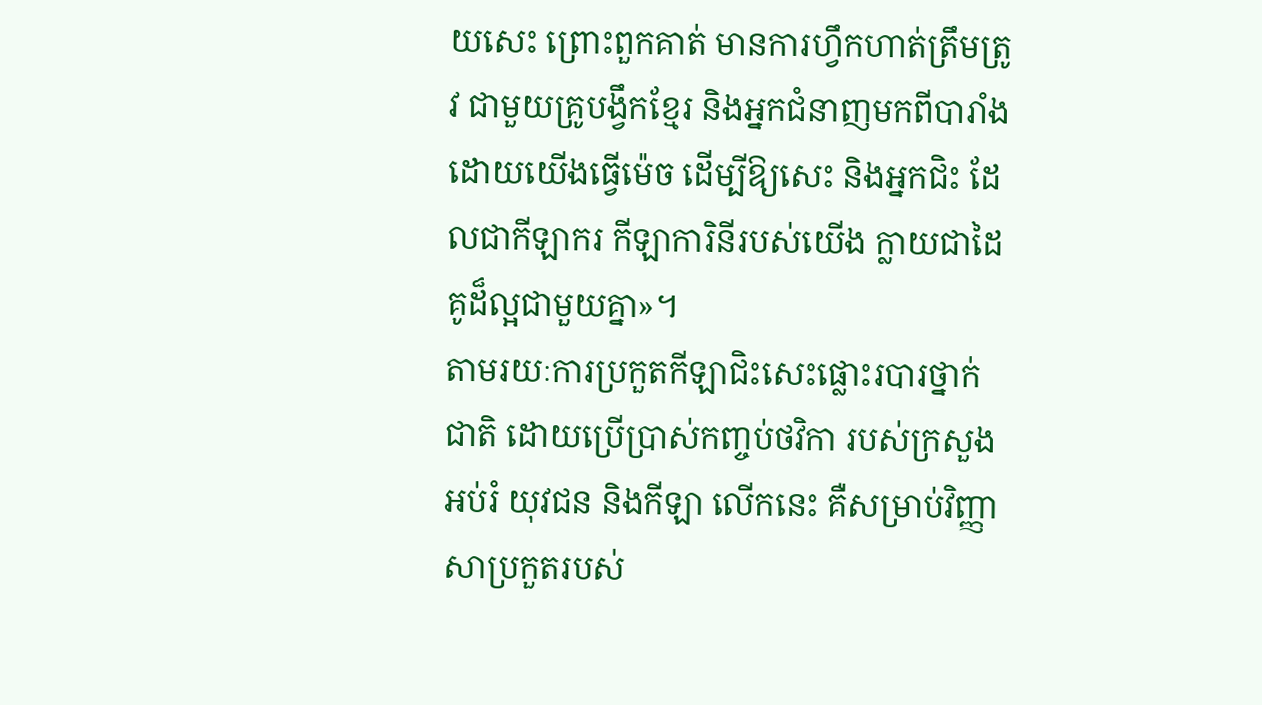យសេះ ព្រោះពួកគាត់ មានការហ្វឹកហាត់ត្រឹមត្រូវ ជាមួយគ្រូបង្វឹកខ្មែរ និងអ្នកជំនាញមកពីបារាំង ដោយយើងធ្វើម៉េច ដើម្បីឱ្យសេះ និងអ្នកជិះ ដែលជាកីឡាករ កីឡាការិនីរបស់យើង ក្លាយជាដៃគូដ៏ល្អជាមួយគ្នា»។
តាមរយៈការប្រកួតកីឡាជិះសេះផ្លោះរបារថ្នាក់ជាតិ ដោយប្រើប្រាស់កញ្ចប់ថវិកា របស់ក្រសួងអប់រំ យុវជន និងកីឡា លើកនេះ គឺសម្រាប់វិញ្ញាសាប្រកួតរបស់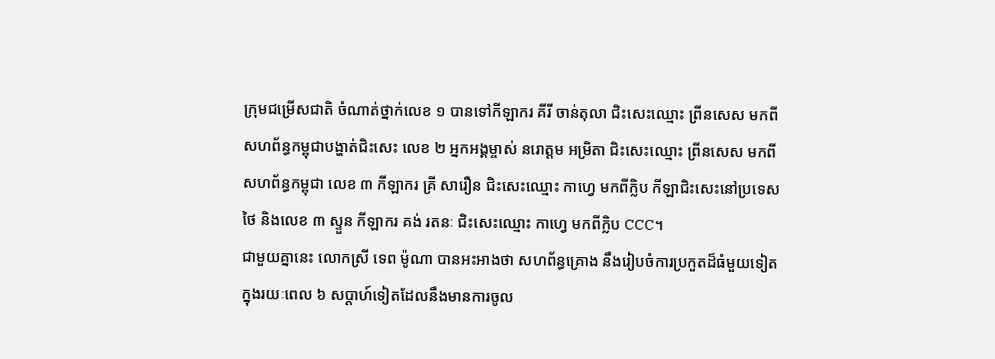ក្រុមជម្រើសជាតិ ចំណាត់ថ្នាក់លេខ ១ បានទៅកីឡាករ គីរី ចាន់តុលា ជិះសេះឈ្មោះ ព្រីនសេស មកពីសហព័ន្ធកម្ពុជាបង្ហាត់ជិះសេះ លេខ ២ អ្នកអង្គម្ចាស់ នរោត្តម អម្រិតា ជិះសេះឈ្មោះ ព្រីនសេស មកពីសហព័ន្ធកម្ពុជា លេខ ៣ កីឡាករ គ្រី សារឿន ជិះសេះឈ្មោះ កាហ្វេ មកពីក្លិប កីឡាជិះសេះនៅប្រទេសថៃ និងលេខ ៣ ស្ទួន កីឡាករ គង់ រតនៈ ជិះសេះឈ្មោះ កាហ្វេ មកពីក្លិប CCC។
ជាមួយគ្នានេះ លោកស្រី ទេព ម៉ូណា បានអះអាងថា សហព័ន្ធគ្រោង នឹងរៀបចំការប្រកួតដ៏ធំមួយទៀត ក្នុងរយៈពេល ៦ សប្ដាហ៍ទៀតដែលនឹងមានការចូល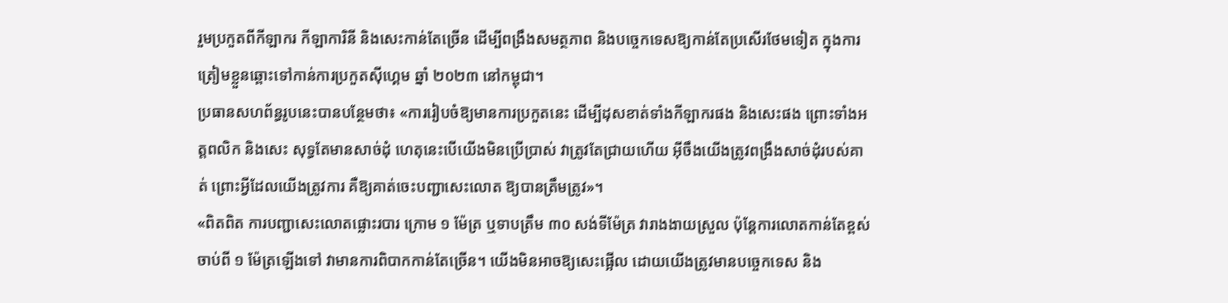រួមប្រកួតពីកីឡាករ កីឡាការិនី និងសេះកាន់តែច្រើន ដើម្បីពង្រឹងសមត្ថភាព និងបច្ចេកទេសឱ្យកាន់តែប្រសើរថែមទៀត ក្នុងការត្រៀមខ្លួនឆ្ពោះទៅកាន់ការប្រកួតស៊ីហ្គេម ឆ្នាំ ២០២៣ នៅកម្ពុជា។
ប្រធានសហព័ន្ធរូបនេះបានបន្ថែមថា៖ «ការរៀបចំឱ្យមានការប្រកួតនេះ ដើម្បីដុសខាត់ទាំងកីឡាករផង និងសេះផង ព្រោះទាំងអត្តពលិក និងសេះ សុទ្ធតែមានសាច់ដុំ ហេតុនេះបើយើងមិនប្រើប្រាស់ វាត្រូវតែជ្រាយហើយ អ៊ីចឹងយើងត្រូវពង្រឹងសាច់ដុំរបស់គាត់ ព្រោះអ្វីដែលយើងត្រូវការ គឺឱ្យគាត់ចេះបញ្ជាសេះលោត ឱ្យបានត្រឹមត្រូវ»។
«ពិតពិត ការបញ្ជាសេះលោតផ្លោះរបារ ក្រោម ១ ម៉ែត្រ ឬទាបត្រឹម ៣០ សង់ទីម៉ែត្រ វារាងងាយស្រួល ប៉ុន្តែការលោតកាន់តែខ្ពស់ ចាប់ពី ១ ម៉ែត្រឡើងទៅ វាមានការពិបាកកាន់តែច្រើន។ យើងមិនអាចឱ្យសេះផ្អើល ដោយយើងត្រូវមានបច្ចេកទេស និង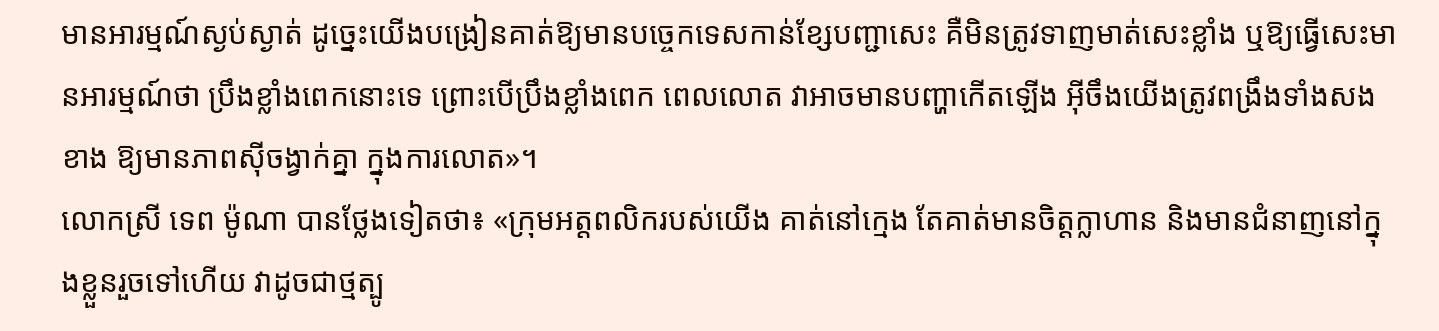មានអារម្មណ៍ស្ងប់ស្ងាត់ ដូច្នេះយើងបង្រៀនគាត់ឱ្យមានបច្ចេកទេសកាន់ខ្សែបញ្ជាសេះ គឺមិនត្រូវទាញមាត់សេះខ្លាំង ឬឱ្យធ្វើសេះមានអារម្មណ៍ថា ប្រឹងខ្លាំងពេកនោះទេ ព្រោះបើប្រឹងខ្លាំងពេក ពេលលោត វាអាចមានបញ្ហាកើតឡើង អ៊ីចឹងយើងត្រូវពង្រឹងទាំងសងខាង ឱ្យមានភាពស៊ីចង្វាក់គ្នា ក្នុងការលោត»។
លោកស្រី ទេព ម៉ូណា បានថ្លែងទៀតថា៖ «ក្រុមអត្តពលិករបស់យើង គាត់នៅក្មេង តែគាត់មានចិត្តក្លាហាន និងមានជំនាញនៅក្នុងខ្លួនរួចទៅហើយ វាដូចជាថ្មត្បូ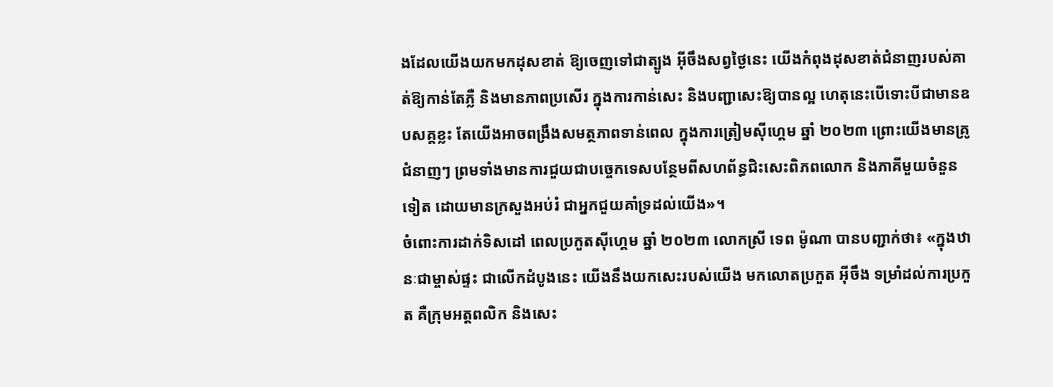ងដែលយើងយកមកដុសខាត់ ឱ្យចេញទៅជាត្បូង អ៊ីចឹងសព្វថ្ងៃនេះ យើងកំពុងដុសខាត់ជំនាញរបស់គាត់ឱ្យកាន់តែភ្លឺ និងមានភាពប្រសើរ ក្នុងការកាន់សេះ និងបញ្ជាសេះឱ្យបានល្អ ហេតុនេះបើទោះបីជាមានឧបសគ្គខ្លះ តែយើងអាចពង្រឹងសមត្ថភាពទាន់ពេល ក្នុងការត្រៀមស៊ីហ្គេម ឆ្នាំ ២០២៣ ព្រោះយើងមានគ្រូជំនាញៗ ព្រមទាំងមានការជួយជាបច្ចេកទេសបន្ថែមពីសហព័ន្ធជិះសេះពិភពលោក និងភាគីមួយចំនួនទៀត ដោយមានក្រសួងអប់រំ ជាអ្នកជួយគាំទ្រដល់យើង»។
ចំពោះការដាក់ទិសដៅ ពេលប្រកួតស៊ីហ្គេម ឆ្នាំ ២០២៣ លោកស្រី ទេព ម៉ូណា បានបញ្ជាក់ថា៖ «ក្នុងឋានៈជាម្ចាស់ផ្ទះ ជាលើកដំបូងនេះ យើងនឹងយកសេះរបស់យើង មកលោតប្រកួត អ៊ីចឹង ទម្រាំដល់ការប្រកួត គឺក្រុមអត្តពលិក និងសេះ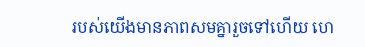របស់យើងមានភាពសមគ្នារួចទៅហើយ ហេ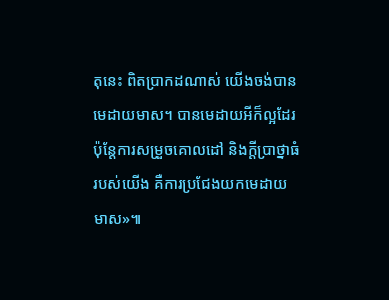តុនេះ ពិតប្រាកដណាស់ យើងចង់បានមេដាយមាស។ បានមេដាយអីក៏ល្អដែរ ប៉ុន្តែការសម្រួចគោលដៅ និងក្តីប្រាថ្នាធំរបស់យើង គឺការប្រជែងយកមេដាយមាស»៕